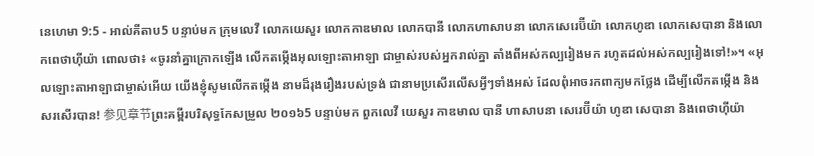នេហេមា 9:5 - អាល់គីតាប5 បន្ទាប់មក ក្រុមលេវី លោកយេសួរ លោកកាឌមាល លោកបានី លោកហាសាបនា លោកសេរេប៊ីយ៉ា លោកហូឌា លោកសេបានា និងលោកពេថាហ៊ីយ៉ា ពោលថា៖ «ចូរនាំគ្នាក្រោកឡើង លើកតម្កើងអុលឡោះតាអាឡា ជាម្ចាស់របស់អ្នករាល់គ្នា តាំងពីអស់កល្បរៀងមក រហូតដល់អស់កល្បរៀងទៅ!»។ «អុលឡោះតាអាឡាជាម្ចាស់អើយ យើងខ្ញុំសូមលើកតម្កើង នាមដ៏រុងរឿងរបស់ទ្រង់ ជានាមប្រសើរលើសអ្វីៗទាំងអស់ ដែលពុំអាចរកពាក្យមកថ្លែង ដើម្បីលើកតម្កើង និងសរសើរបាន! 参见章节ព្រះគម្ពីរបរិសុទ្ធកែសម្រួល ២០១៦5 បន្ទាប់មក ពួកលេវី យេសួរ កាឌមាល បានី ហាសាបនា សេរេប៊ីយ៉ា ហូឌា សេបានា និងពេថាហ៊ីយ៉ា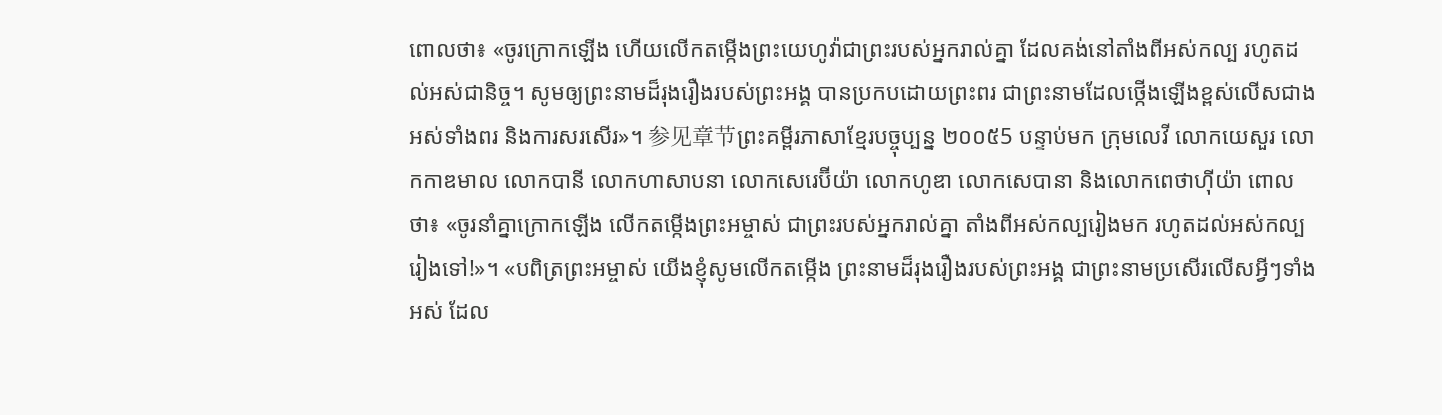ពោលថា៖ «ចូរក្រោកឡើង ហើយលើកតម្កើងព្រះយេហូវ៉ាជាព្រះរបស់អ្នករាល់គ្នា ដែលគង់នៅតាំងពីអស់កល្ប រហូតដល់អស់ជានិច្ច។ សូមឲ្យព្រះនាមដ៏រុងរឿងរបស់ព្រះអង្គ បានប្រកបដោយព្រះពរ ជាព្រះនាមដែលថ្កើងឡើងខ្ពស់លើសជាងអស់ទាំងពរ និងការសរសើរ»។ 参见章节ព្រះគម្ពីរភាសាខ្មែរបច្ចុប្បន្ន ២០០៥5 បន្ទាប់មក ក្រុមលេវី លោកយេសួរ លោកកាឌមាល លោកបានី លោកហាសាបនា លោកសេរេប៊ីយ៉ា លោកហូឌា លោកសេបានា និងលោកពេថាហ៊ីយ៉ា ពោលថា៖ «ចូរនាំគ្នាក្រោកឡើង លើកតម្កើងព្រះអម្ចាស់ ជាព្រះរបស់អ្នករាល់គ្នា តាំងពីអស់កល្បរៀងមក រហូតដល់អស់កល្បរៀងទៅ!»។ «បពិត្រព្រះអម្ចាស់ យើងខ្ញុំសូមលើកតម្កើង ព្រះនាមដ៏រុងរឿងរបស់ព្រះអង្គ ជាព្រះនាមប្រសើរលើសអ្វីៗទាំងអស់ ដែល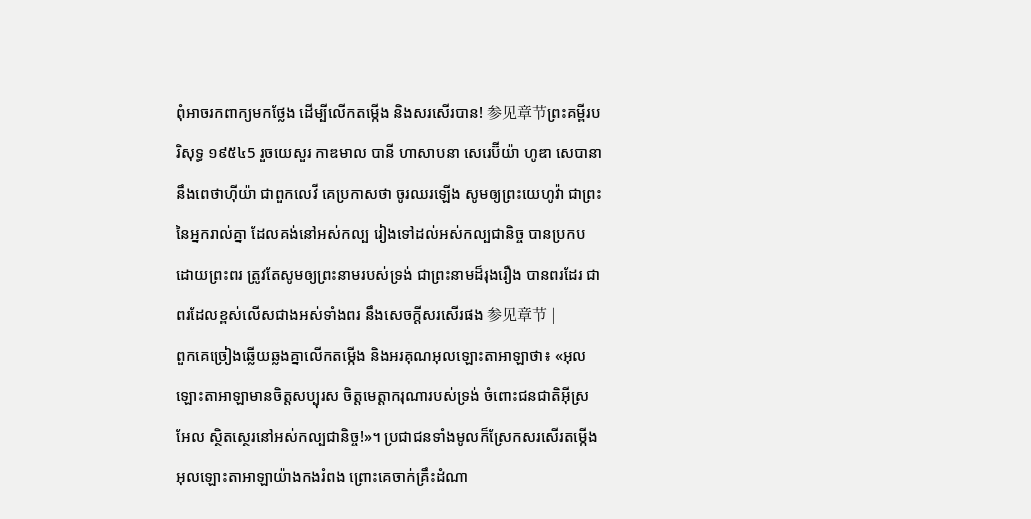ពុំអាចរកពាក្យមកថ្លែង ដើម្បីលើកតម្កើង និងសរសើរបាន! 参见章节ព្រះគម្ពីរបរិសុទ្ធ ១៩៥៤5 រួចយេសួរ កាឌមាល បានី ហាសាបនា សេរេប៊ីយ៉ា ហូឌា សេបានា នឹងពេថាហ៊ីយ៉ា ជាពួកលេវី គេប្រកាសថា ចូរឈរឡើង សូមឲ្យព្រះយេហូវ៉ា ជាព្រះនៃអ្នករាល់គ្នា ដែលគង់នៅអស់កល្ប រៀងទៅដល់អស់កល្បជានិច្ច បានប្រកបដោយព្រះពរ ត្រូវតែសូមឲ្យព្រះនាមរបស់ទ្រង់ ជាព្រះនាមដ៏រុងរឿង បានពរដែរ ជាពរដែលខ្ពស់លើសជាងអស់ទាំងពរ នឹងសេចក្ដីសរសើរផង 参见章节 |
ពួកគេច្រៀងឆ្លើយឆ្លងគ្នាលើកតម្កើង និងអរគុណអុលឡោះតាអាឡាថា៖ «អុលឡោះតាអាឡាមានចិត្តសប្បុរស ចិត្តមេត្តាករុណារបស់ទ្រង់ ចំពោះជនជាតិអ៊ីស្រអែល ស្ថិតស្ថេរនៅអស់កល្បជានិច្ច!»។ ប្រជាជនទាំងមូលក៏ស្រែកសរសើរតម្កើងអុលឡោះតាអាឡាយ៉ាងកងរំពង ព្រោះគេចាក់គ្រឹះដំណា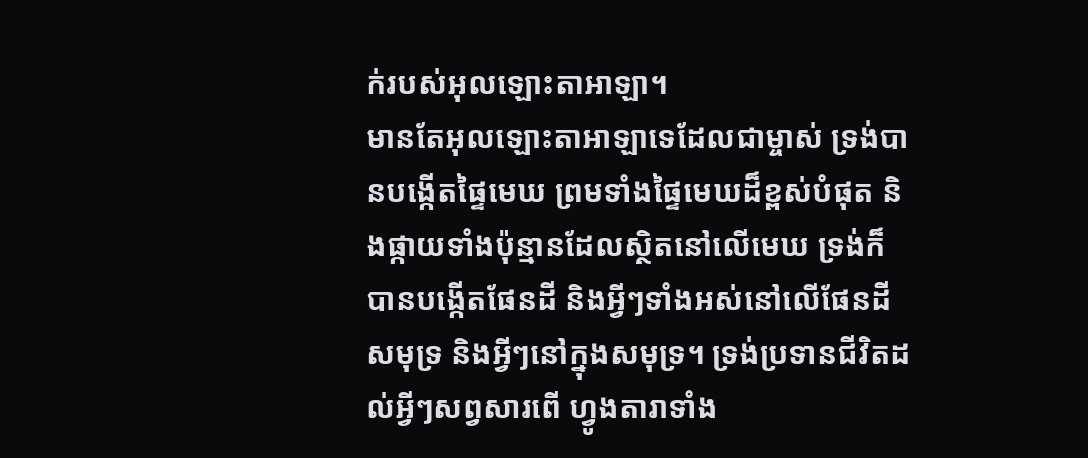ក់របស់អុលឡោះតាអាឡា។
មានតែអុលឡោះតាអាឡាទេដែលជាម្ចាស់ ទ្រង់បានបង្កើតផ្ទៃមេឃ ព្រមទាំងផ្ទៃមេឃដ៏ខ្ពស់បំផុត និងផ្កាយទាំងប៉ុន្មានដែលស្ថិតនៅលើមេឃ ទ្រង់ក៏បានបង្កើតផែនដី និងអ្វីៗទាំងអស់នៅលើផែនដី សមុទ្រ និងអ្វីៗនៅក្នុងសមុទ្រ។ ទ្រង់ប្រទានជីវិតដល់អ្វីៗសព្វសារពើ ហ្វូងតារាទាំង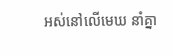អស់នៅលើមេឃ នាំគ្នា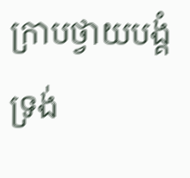ក្រាបថ្វាយបង្គំទ្រង់